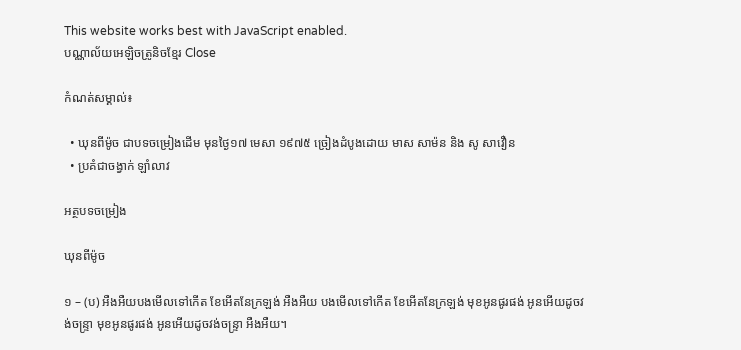This website works best with JavaScript enabled.
បណ្ណាល័យអេឡិចត្រូនិចខ្មែរ Close

កំណត់សម្គាល់៖

  • ឃុនពីម៉ូច ជាបទចម្រៀងដើម មុនថ្ងៃ១៧ មេសា ១៩៧៥ ច្រៀងដំបូងដោយ មាស សាម៉ន និង សូ សាវឿន
  • ប្រគំជាចង្វាក់ ឡាំលាវ

អត្ថបទចម្រៀង

ឃុនពីម៉ូច

១ – (ប) អឺងអឺយបងមើលទៅកើត ខែអើតនែក្រឡង់ អឺងអឺយ បងមើលទៅកើត ខែអើតនែក្រឡង់ មុខអូនផូរផង់ អូនអើយដូចវង់ចន្ទ្រា មុខអូនផូរផង់ អូនអើយដូចវង់ចន្ទ្រា អឺងអឺយ។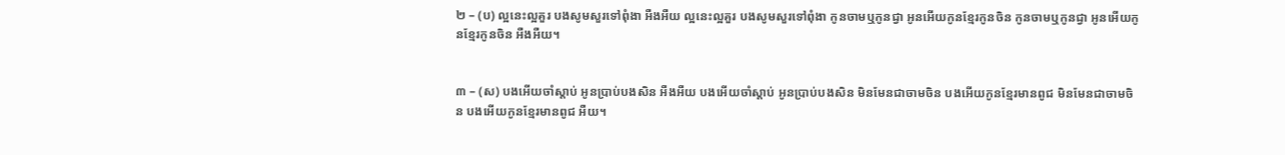២ – (ប) ល្អនេះល្អគួរ បងសូមសួរទៅពុំងា អឺងអឺយ ល្អនេះល្អគួរ បងសូមសួរទៅពុំងា កូនចាមឬកូនជ្វា អូនអើយកូនខ្មែរកូនចិន កូនចាមឬកូនជ្វា អូនអើយកូនខ្មែរកូនចិន អឺងអឺយ។


៣ – (ស) បងអើយចាំស្ដាប់ អូនប្រាប់បងសិន អឺងអឺយ បងអើយចាំស្ដាប់ អូនប្រាប់បងសិន មិនមែនជាចាមចិន បងអើយកូនខ្មែរមានពូជ មិនមែនជាចាមចិន បងអើយកូនខ្មែរមានពូជ អឺយ។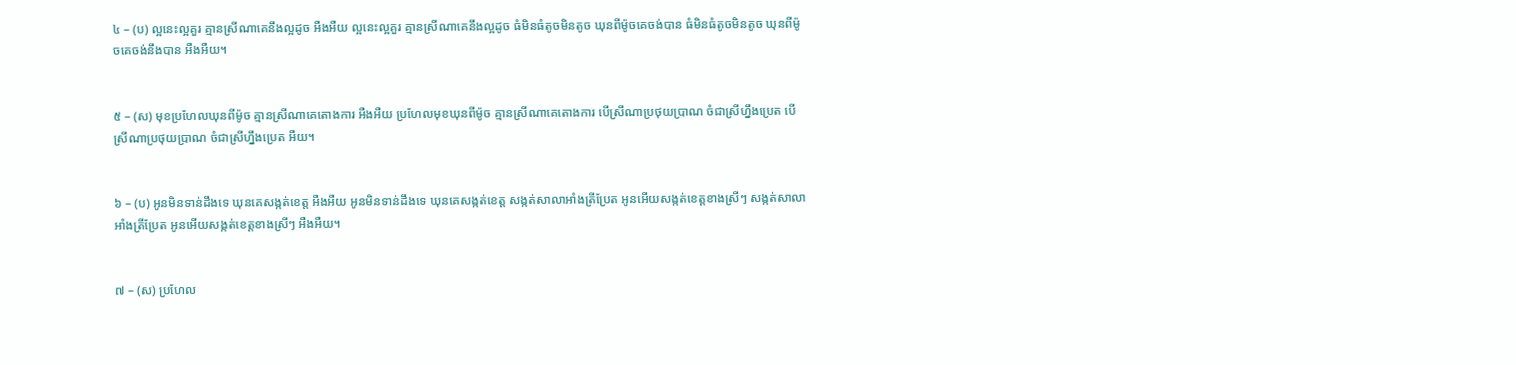៤ – (ប) ល្អនេះល្អគួរ គ្មានស្រីណាគេនឹងល្អដូច អឺងអឺយ ល្អនេះល្អគួរ គ្មានស្រីណាគេនឹងល្អដូច ធំមិនធំតូចមិនតូច ឃុនពីម៉ូចគេចង់បាន ធំមិនធំតូចមិនតូច ឃុនពីម៉ូចគេចង់នឹងបាន អឺងអឺយ។


៥ – (ស) មុខប្រហែលឃុនពីម៉ូច គ្មានស្រីណាគេតោងការ អឺងអឺយ ប្រហែលមុខឃុនពីម៉ូច គ្មានស្រីណាគេតោងការ បើស្រីណាប្រថុយប្រាណ ចំជាស្រីហ្នឹងប្រេត បើស្រីណាប្រថុយប្រាណ ចំជាស្រីហ្នឹងប្រេត អឺយ។


៦ – (ប) អូនមិនទាន់ដឹងទេ ឃុនគេសង្កត់ខេត្ត អឺងអឺយ អូនមិនទាន់ដឹងទេ ឃុនគេសង្កត់ខេត្ត សង្កត់សាលាអាំងត្រីប្រែត អូនអើយសង្កត់ខេត្តខាងស្រីៗ សង្កត់សាលាអាំងត្រីប្រែត អូនអើយសង្កត់ខេត្តខាងស្រីៗ អឺងអឺយ។


៧ – (ស) ប្រហែល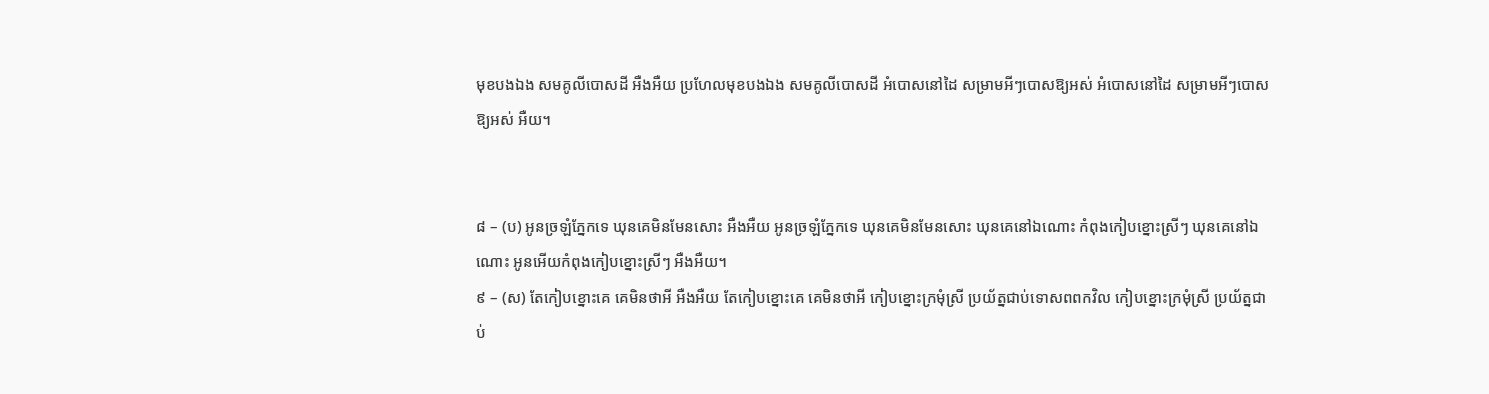មុខបងឯង សមគូលីបោសដី អឺងអឺយ ប្រហែលមុខបងឯង សមគូលីបោសដី អំបោសនៅដៃ សម្រាមអីៗបោសឱ្យអស់ អំបោសនៅដៃ សម្រាមអីៗបោសឱ្យអស់ អឺយ។


៨ – (ប) អូនច្រឡំភ្នែកទេ ឃុនគេមិនមែនសោះ អឺងអឺយ អូនច្រឡំភ្នែកទេ ឃុនគេមិនមែនសោះ ឃុនគេនៅឯណោះ កំពុងកៀបខ្នោះស្រីៗ ឃុនគេនៅឯណោះ អូនអើយកំពុងកៀបខ្នោះស្រីៗ អឺងអឺយ។
៩ – (ស) តែកៀបខ្នោះគេ គេមិនថាអី អឺងអឺយ តែកៀបខ្នោះគេ គេមិនថាអី កៀបខ្នោះក្រមុំស្រី ប្រយ័ត្នជាប់ទោសពពកវិល កៀបខ្នោះក្រមុំស្រី ប្រយ័ត្នជាប់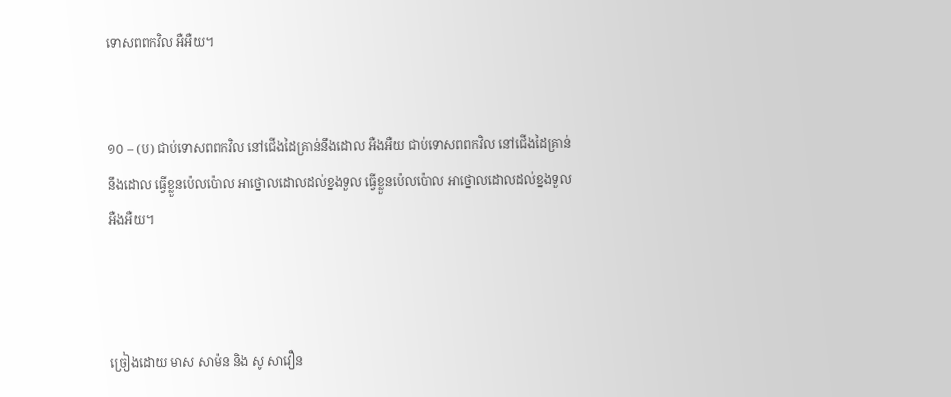ទោសពពកវិល អឺអឺយ។


១០ – (ប) ជាប់ទោសពពកវិល នៅជើងដៃគ្រាន់នឹងដោល អឺងអឺយ ជាប់ទោសពពកវិល នៅជើងដៃគ្រាន់នឹងដោល ធ្វើខ្លួនប៉េលប៉ោល អាថ្នោលដោលដល់ខ្នងទួល ធ្វើខ្លួនប៉េលប៉ោល អាថ្នោលដោលដល់ខ្នងទួល អឺងអឺយ។



ច្រៀងដោយ មាស សាម៉ន និង សូ សាវឿន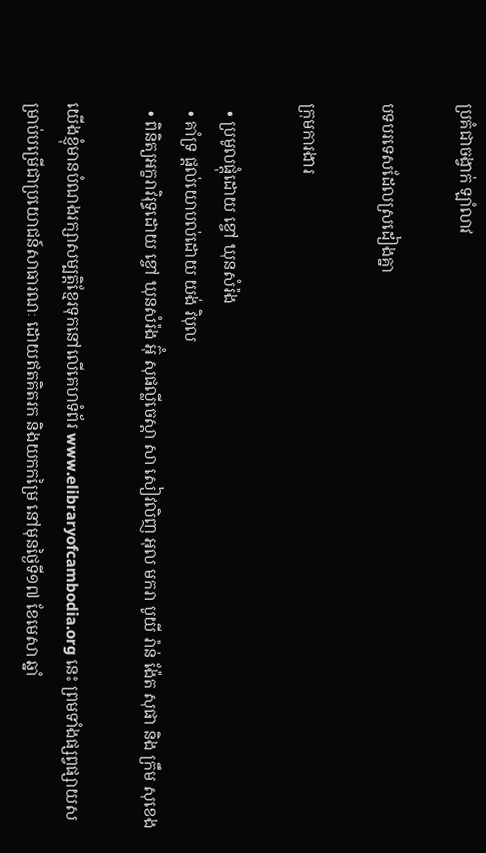ប្រគំជាចង្វាក់ ឡាំលាវ

បទបរទេសដែលស្រដៀងគ្នា

ក្រុមការងារ

  • ប្រមូលផ្ដុំដោយ ខ្ចៅ ឃុនសំរ៉ង
  • គាំទ្រ ផ្ដល់យោបល់ដោយ យង់ វិបុល
  • ពិនិត្យអក្ខរាវិរុទ្ធដោយ ខ្ចៅ ឃុនសំរ៉ង អ៊ុំ សុផល្លីចេស្តា សា សៀវលិញ អុល មករា បូយី រ៉ាន់ ង៉ែត សុផា និង ក្រឹម សុខេង

យើងខ្ញុំមានបំណងរក្សាសម្បត្តិខ្មែរទុកនៅលើគេហទំព័រ www.elibraryofcambodia.org នេះ ព្រមទាំងផ្សព្វផ្សាយសម្រាប់បម្រើជាប្រយោជន៍សាធារណៈ ដោយឥតគិតរក និងយកកម្រៃ នៅមុនថ្ងៃទី១៧ ខែមេសា ឆ្នាំ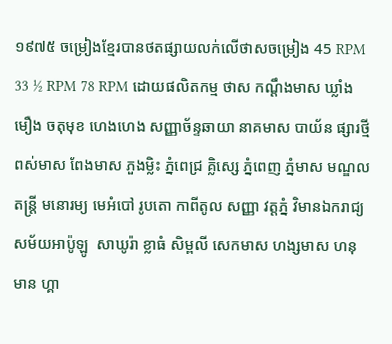១៩៧៥ ចម្រៀងខ្មែរបានថតផ្សាយលក់លើថាសចម្រៀង 45 RPM 33 ½ RPM 78 RPM ដោយផលិតកម្ម ថាស កណ្ដឹងមាស ឃ្លាំងមឿង ចតុមុខ ហេងហេង សញ្ញាច័ន្ទឆាយា នាគមាស បាយ័ន ផ្សារថ្មី ពស់មាស ពែងមាស ភួងម្លិះ ភ្នំពេជ្រ គ្លិស្សេ ភ្នំពេញ ភ្នំមាស មណ្ឌលតន្រ្តី មនោរម្យ មេអំបៅ រូបតោ កាពីតូល សញ្ញា វត្តភ្នំ វិមានឯករាជ្យ សម័យអាប៉ូឡូ  សាឃូរ៉ា ខ្លាធំ សិម្ពលី សេកមាស ហង្សមាស ហនុមាន ហ្គា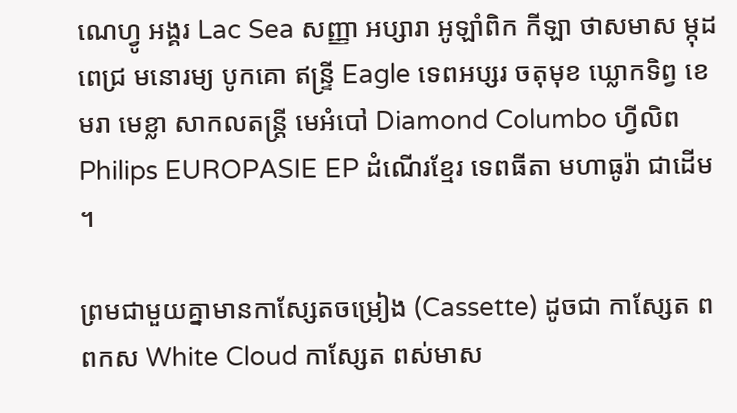ណេហ្វូ អង្គរ Lac Sea សញ្ញា អប្សារា អូឡាំពិក កីឡា ថាសមាស ម្កុដពេជ្រ មនោរម្យ បូកគោ ឥន្ទ្រី Eagle ទេពអប្សរ ចតុមុខ ឃ្លោកទិព្វ ខេមរា មេខ្លា សាកលតន្ត្រី មេអំបៅ Diamond Columbo ហ្វីលិព Philips EUROPASIE EP ដំណើរខ្មែរ ទេពធីតា មហាធូរ៉ា ជាដើម។

ព្រមជាមួយគ្នាមានកាសែ្សតចម្រៀង (Cassette) ដូចជា កាស្សែត ពពកស White Cloud កាស្សែត ពស់មាស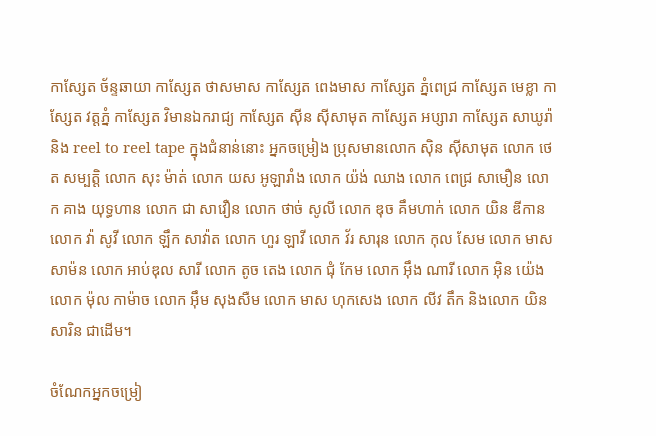កាស្សែត ច័ន្ទឆាយា កាស្សែត ថាសមាស កាស្សែត ពេងមាស កាស្សែត ភ្នំពេជ្រ កាស្សែត មេខ្លា កាស្សែត វត្តភ្នំ កាស្សែត វិមានឯករាជ្យ កាស្សែត ស៊ីន ស៊ីសាមុត កាស្សែត អប្សារា កាស្សែត សាឃូរ៉ា និង reel to reel tape ក្នុងជំនាន់នោះ អ្នកចម្រៀង ប្រុសមានលោក ស៊ិន ស៊ីសាមុត លោក ថេត សម្បត្តិ លោក សុះ ម៉ាត់ លោក យស អូឡារាំង លោក យ៉ង់ ឈាង លោក ពេជ្រ សាមឿន លោក គាង យុទ្ធហាន លោក ជា សាវឿន លោក ថាច់ សូលី លោក ឌុច គឹមហាក់ លោក យិន ឌីកាន លោក វ៉ា សូវី លោក ឡឹក សាវ៉ាត លោក ហួរ ឡាវី លោក វ័រ សារុន លោក កុល សែម លោក មាស សាម៉ន លោក អាប់ឌុល សារី លោក តូច តេង លោក ជុំ កែម លោក អ៊ឹង ណារី លោក អ៊ិន យ៉េង លោក ម៉ុល កាម៉ាច លោក អ៊ឹម សុងសឺម លោក មាស ហុកសេង លោក លីវ តឹក និងលោក យិន សារិន ជាដើម។

ចំណែកអ្នកចម្រៀ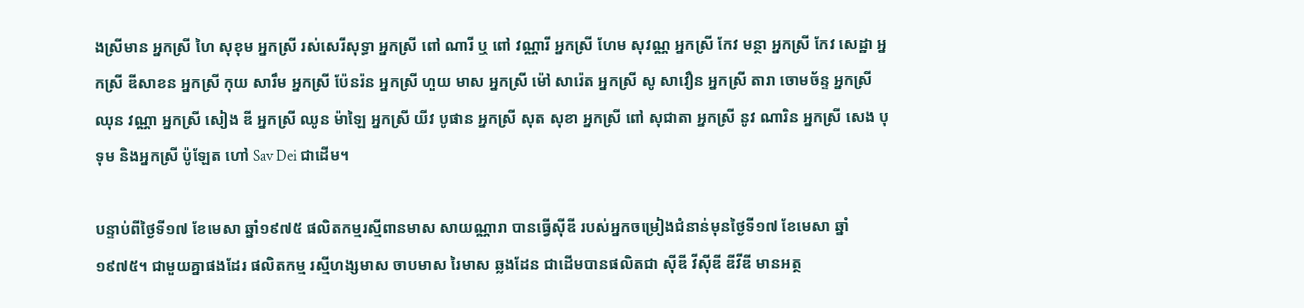ងស្រីមាន អ្នកស្រី ហៃ សុខុម អ្នកស្រី រស់សេរីសុទ្ធា អ្នកស្រី ពៅ ណារី ឬ ពៅ វណ្ណារី អ្នកស្រី ហែម សុវណ្ណ អ្នកស្រី កែវ មន្ថា អ្នកស្រី កែវ សេដ្ឋា អ្នកស្រី ឌីសាខន អ្នកស្រី កុយ សារឹម អ្នកស្រី ប៉ែនរ៉ន អ្នកស្រី ហួយ មាស អ្នកស្រី ម៉ៅ សារ៉េត អ្នកស្រី សូ សាវឿន អ្នកស្រី តារា ចោមច័ន្ទ អ្នកស្រី ឈុន វណ្ណា អ្នកស្រី សៀង ឌី អ្នកស្រី ឈូន ម៉ាឡៃ អ្នកស្រី យីវ បូផាន អ្នកស្រី សុត សុខា អ្នកស្រី ពៅ សុជាតា អ្នកស្រី នូវ ណារិន អ្នកស្រី សេង បុទុម និងអ្នកស្រី ប៉ូឡែត ហៅ Sav Dei ជាដើម។

បន្ទាប់ពីថ្ងៃទី១៧ ខែមេសា ឆ្នាំ១៩៧៥ ផលិតកម្មរស្មីពានមាស សាយណ្ណារា បានធ្វើស៊ីឌី របស់អ្នកចម្រៀងជំនាន់មុនថ្ងៃទី១៧ ខែមេសា ឆ្នាំ១៩៧៥។ ជាមួយគ្នាផងដែរ ផលិតកម្ម រស្មីហង្សមាស ចាបមាស រៃមាស ឆ្លងដែន ជាដើមបានផលិតជា ស៊ីឌី វីស៊ីឌី ឌីវីឌី មានអត្ថ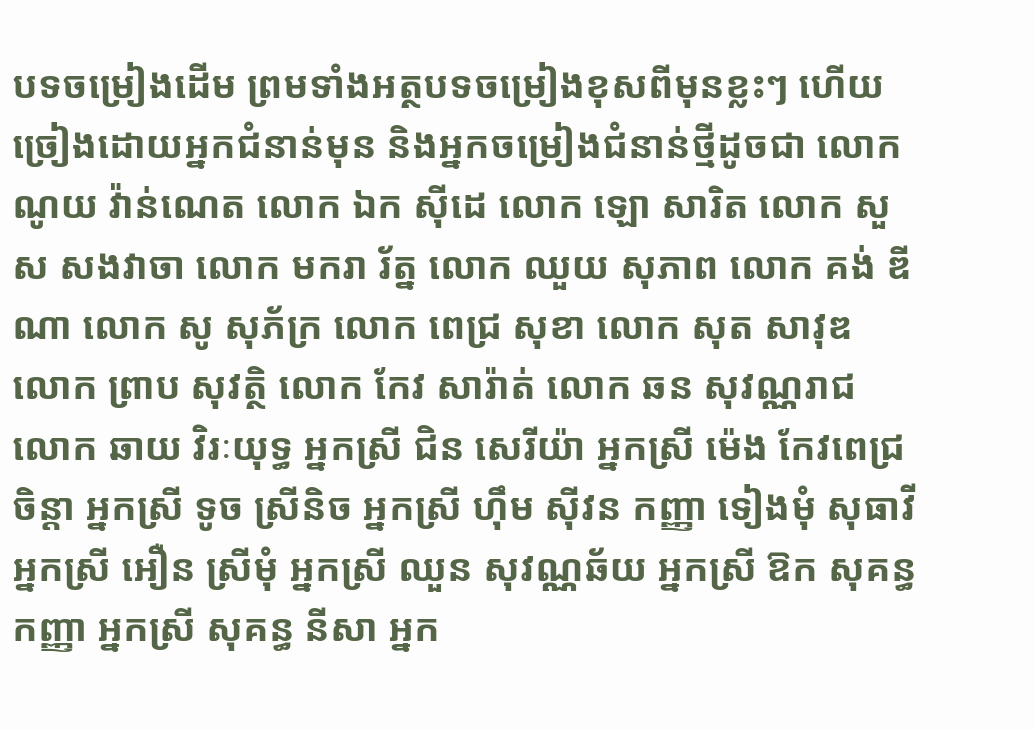បទចម្រៀងដើម ព្រមទាំងអត្ថបទចម្រៀងខុសពីមុនខ្លះៗ ហើយច្រៀងដោយអ្នកជំនាន់មុន និងអ្នកចម្រៀងជំនាន់ថ្មីដូចជា លោក ណូយ វ៉ាន់ណេត លោក ឯក ស៊ីដេ លោក ឡោ សារិត លោក សួស សងវាចា លោក មករា រ័ត្ន លោក ឈួយ សុភាព លោក គង់ ឌីណា លោក សូ សុភ័ក្រ លោក ពេជ្រ សុខា លោក សុត សាវុឌ លោក ព្រាប សុវត្ថិ លោក កែវ សារ៉ាត់ លោក ឆន សុវណ្ណរាជ លោក ឆាយ វិរៈយុទ្ធ អ្នកស្រី ជិន សេរីយ៉ា អ្នកស្រី ម៉េង កែវពេជ្រចិន្តា អ្នកស្រី ទូច ស្រីនិច អ្នកស្រី ហ៊ឹម ស៊ីវន កញ្ញា ទៀងមុំ សុធាវី អ្នកស្រី អឿន ស្រីមុំ អ្នកស្រី ឈួន សុវណ្ណឆ័យ អ្នកស្រី ឱក សុគន្ធកញ្ញា អ្នកស្រី សុគន្ធ នីសា អ្នក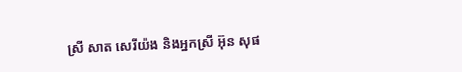ស្រី សាត សេរីយ៉ង និងអ្នកស្រី អ៊ុន សុផ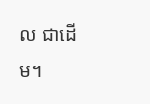ល ជាដើម។